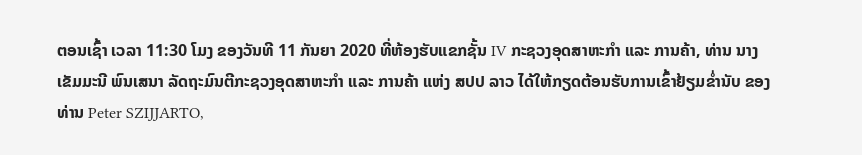ຕອນເຊົ້າ ເວລາ 11:30 ໂມງ ຂອງວັນທີ 11 ກັນຍາ 2020 ທີ່ຫ້ອງຮັບແຂກຊັ້ນ IV ກະຊວງອຸດສາຫະກໍາ ແລະ ການຄ້າ, ທ່ານ ນາງ ເຂັມມະນີ ພົນເສນາ ລັດຖະມົນຕີກະຊວງອຸດສາຫະກຳ ແລະ ການຄ້າ ແຫ່ງ ສປປ ລາວ ໄດ້ໃຫ້ກຽດຕ້ອນຮັບການເຂົ້າຢ້ຽມຂໍ່ານັບ ຂອງ ທ່ານ Peter SZIJJARTO,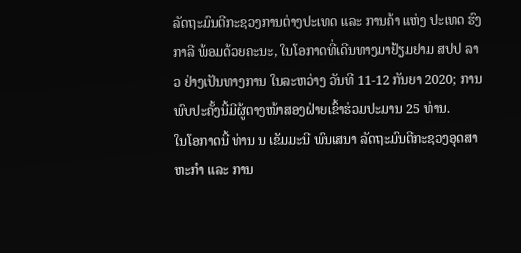ລັດຖະມົນຕີກະຊວງການຕ່າງປະເທດ ແລະ ການຄ້າ ແຫ່ງ ປະເທດ ຮົງກາລີ ພ້ອມດ້ວຍຄະນະ, ໃນໂອກາດທີ່ເດີນທາງມາຢ້ຽມຢາມ ສປປ ລາວ ຢ່າງເປັນທາງການ ໃນລະຫວ່າງ ວັນທີ 11-12 ກັນຍາ 2020; ການພົບປະຄັ້ງນີ້ມີຜູ້ຕາງໜ້າສອງຝ່າຍເຂົ້າຮ່ວມປະມານ 25 ທ່ານ.
ໃນໂອກາດນີ້ ທ່ານ ນ ເຂັມມະນີ ພົນເສນາ ລັດຖະມົນຕີກະຊວງອຸດສາຫະກຳ ແລະ ການ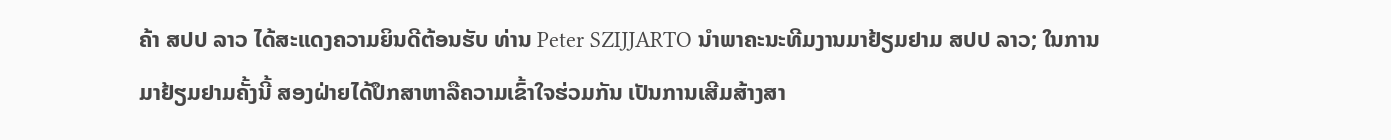ຄ້າ ສປປ ລາວ ໄດ້ສະແດງຄວາມຍິນດີຕ້ອນຮັບ ທ່ານ Peter SZIJJARTO ນໍາພາຄະນະທີມງານມາຢ້ຽມຢາມ ສປປ ລາວ; ໃນການມາຢ້ຽມຢາມຄັ້ງນີ້ ສອງຝ່າຍໄດ້ປຶກສາຫາລືຄວາມເຂົ້າໃຈຮ່ວມກັນ ເປັນການເສີມສ້າງສາ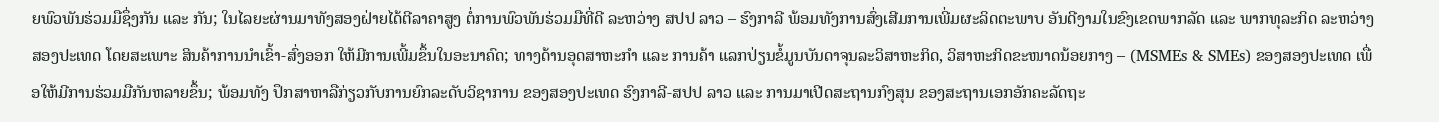ຍພົວພັນຮ່ວມມືຊຶ່ງກັນ ແລະ ກັນ; ໃນໄລຍະຜ່ານມາທັງສອງຝ່າຍໄດ້ຕີລາຄາສູງ ຕໍ່ການພົວພັນຮ່ວມມືທີ່ດີ ລະຫວ່າງ ສປປ ລາວ – ຮົງກາລີ ພ້ອມທັງການສົ່ງເສີມການເພີ່ມຜະລິດຕະພາບ ອັນດີງາມໃນຂົງເຂດພາກລັດ ແລະ ພາກທຸລະກິດ ລະຫວ່າງ ສອງປະເທດ ໂດຍສະເພາະ ສິນຄ້າການນໍາເຂົ້າ-ສົ່ງອອກ ໃຫ້ມີການເພີ້ມຂຶ້ນໃນອະນາຄົດ; ທາງດ້ານອຸດສາຫະກຳ ແລະ ການຄ້າ ແລກປ່ຽນຂໍ້ມູນບັນດາຈຸນລະວິສາຫະກິດ, ວິສາຫະກິດຂະໜາດນ້ອຍກາງ – (MSMEs & SMEs) ຂອງສອງປະເທດ ເພື່ອໃຫ້ມີການຮ່ວມມືກັນຫລາຍຂຶ້ນ; ພ້ອມທັງ ປຶກສາຫາລືກ່ຽວກັບການຍົກລະດັບວິຊາການ ຂອງສອງປະເທດ ຮົງກາລີ-ສປປ ລາວ ແລະ ການມາເປີດສະຖານກົງສຸນ ຂອງສະຖານເອກອັກຄະລັດຖະ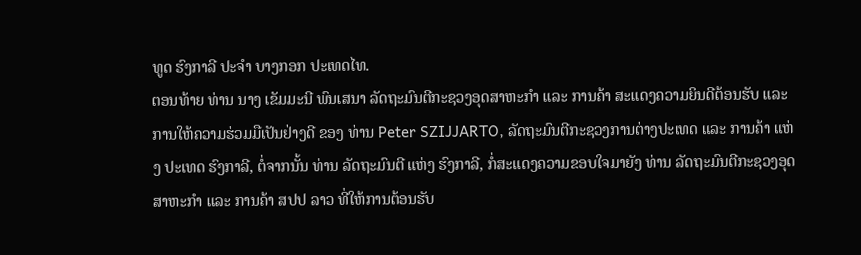ທູດ ຮົງກາລີ ປະຈໍາ ບາງກອກ ປະເທດໄທ.
ຕອນທ້າຍ ທ່ານ ນາງ ເຂັມມະນີ ພົນເສນາ ລັດຖະມົນຕີກະຊວງອຸດສາຫະກໍາ ແລະ ການຄ້າ ສະແດງຄວາມຍິນດີຕ້ອນຮັບ ແລະ ການໃຫ້ຄວາມຮ່ວມມືເປັນຢ່າງດີ ຂອງ ທ່ານ Peter SZIJJARTO, ລັດຖະມົນຕີກະຊວງການຕ່າງປະເທດ ແລະ ການຄ້າ ແຫ່ງ ປະເທດ ຮົງກາລີ, ຕໍ່ຈາກນັ້ນ ທ່ານ ລັດຖະມົນຕີ ແຫ່ງ ຮົງກາລີ, ກໍ່ສະແດງຄວາມຂອບໃຈມາຍັງ ທ່ານ ລັດຖະມົນຕີກະຊວງອຸດສາຫະກຳ ແລະ ການຄ້າ ສປປ ລາວ ທີ່ໃຫ້ການຕ້ອນຮັບ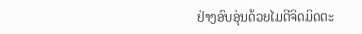ຢ່າງອົບອຸ່ນດ້ວຍໄມຕີຈິດມິດຕະ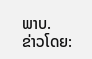ພາບ.
ຂ່າວໂດຍ: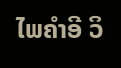ໄພຄຳອີ ວິ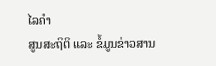ໄລຄຳ
ສູນສະຖິຕິ ແລະ ຂໍ້ມູນຂ່າວສານ